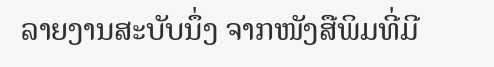ລາຍງານສະບັບນຶ່ງ ຈາກໜັງສືພິມທີ່ມີ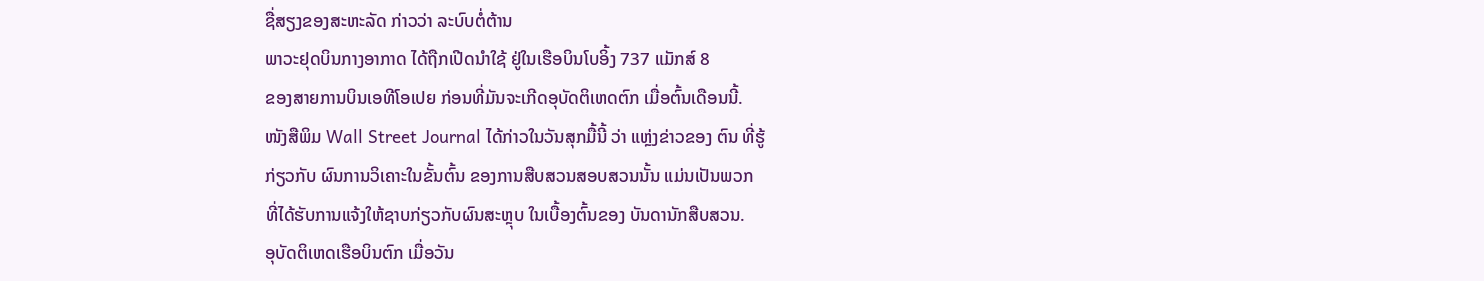ຊື່ສຽງຂອງສະຫະລັດ ກ່າວວ່າ ລະບົບຕໍ່ຕ້ານ
ພາວະຢຸດບິນກາງອາກາດ ໄດ້ຖືກເປີດນຳໃຊ້ ຢູ່ໃນເຮືອບິນໂບອິ້ງ 737 ແມັກສ໌ 8
ຂອງສາຍການບິນເອທີໂອເປຍ ກ່ອນທີ່ມັນຈະເກີດອຸບັດຕິເຫດຕົກ ເມື່ອຕົ້ນເດືອນນີ້.
ໜັງສືພິມ Wall Street Journal ໄດ້ກ່າວໃນວັນສຸກມື້ນີ້ ວ່າ ແຫຼ່ງຂ່າວຂອງ ຕົນ ທີ່ຮູ້
ກ່ຽວກັບ ຜົນການວິເຄາະໃນຂັ້ນຕົ້ນ ຂອງການສືບສວນສອບສວນນັ້ນ ແມ່ນເປັນພວກ
ທີ່ໄດ້ຮັບການແຈ້ງໃຫ້ຊາບກ່ຽວກັບຜົນສະຫຼຸບ ໃນເບື້ອງຕົ້ນຂອງ ບັນດານັກສືບສວນ.
ອຸບັດຕິເຫດເຮືອບິນຕົກ ເມື່ອວັນ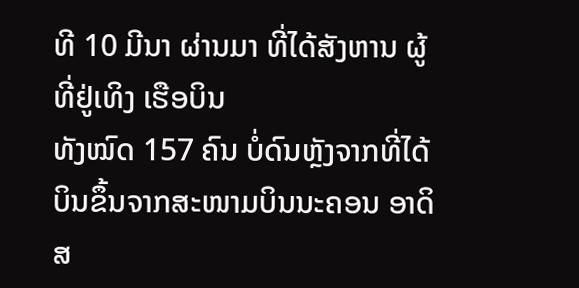ທີ 10 ມີນາ ຜ່ານມາ ທີ່ໄດ້ສັງຫານ ຜູ້ທີ່ຢູ່ເທິງ ເຮືອບິນ
ທັງໝົດ 157 ຄົນ ບໍ່ດົນຫຼັງຈາກທີ່ໄດ້ບິນຂຶ້ນຈາກສະໜາມບິນນະຄອນ ອາດິສ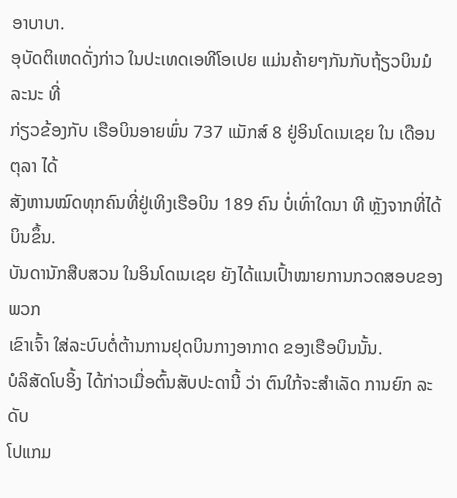ອາບາບາ.
ອຸບັດຕິເຫດດັ່ງກ່າວ ໃນປະເທດເອທີໂອເປຍ ແມ່ນຄ້າຍໆກັນກັບຖ້ຽວບິນມໍລະນະ ທີ່
ກ່ຽວຂ້ອງກັບ ເຮືອບິນອາຍພົ່ນ 737 ແມັກສ໌ 8 ຢູ່ອິນໂດເນເຊຍ ໃນ ເດືອນຕຸລາ ໄດ້
ສັງຫານໝົດທຸກຄົນທີ່ຢູ່ເທິງເຮືອບິນ 189 ຄົນ ບໍ່ເທົ່າໃດນາ ທີ ຫຼັງຈາກທີ່ໄດ້ບິນຂຶ້ນ.
ບັນດານັກສືບສວນ ໃນອິນໂດເນເຊຍ ຍັງໄດ້ແນເປົ້າໝາຍການກວດສອບຂອງ ພວກ
ເຂົາເຈົ້າ ໃສ່ລະບົບຕໍ່ຕ້ານການຢຸດບິນກາງອາກາດ ຂອງເຮືອບິນນັ້ນ.
ບໍລິສັດໂບອິ້ງ ໄດ້ກ່າວເມື່ອຕົ້ນສັບປະດານີ້ ວ່າ ຕົນໃກ້ຈະສຳເລັດ ການຍົກ ລະດັບ
ໂປແກມ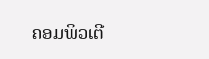ຄອມພິວເຕີ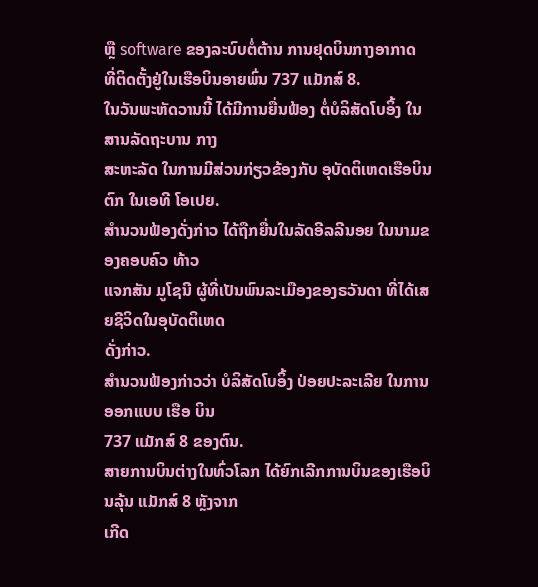ຫຼື software ຂອງລະບົບຕໍ່ຕ້ານ ການຢຸດບິນກາງອາກາດ
ທີ່ຕິດຕັ້ງຢູ່ໃນເຮືອບິນອາຍພົ່ນ 737 ແມັກສ໌ 8.
ໃນວັນພະຫັດວານນີ້ ໄດ້ມີການຍື່ນຟ້ອງ ຕໍ່ບໍລິສັດໂບອິ້ງ ໃນສານລັດຖະບານ ກາງ
ສະຫະລັດ ໃນການມີສ່ວນກ່ຽວຂ້ອງກັບ ອຸບັດຕິເຫດເຮືອບິນຕົກ ໃນເອທີ ໂອເປຍ.
ສຳນວນຟ້ອງດັ່ງກ່າວ ໄດ້ຖືກຍື່ນໃນລັດອີລລີນອຍ ໃນນາມຂອງຄອບຄົວ ທ້າວ
ແຈກສັນ ມູໂຊນີ ຜູ້ທີ່ເປັນພົນລະເມືອງຂອງຣວັນດາ ທີ່ໄດ້ເສຍຊີວິດໃນອຸບັດຕິເຫດ
ດັ່ງກ່າວ.
ສຳນວນຟ້ອງກ່າວວ່າ ບໍລິສັດໂບອິ້ງ ປ່ອຍປະລະເລີຍ ໃນການອອກແບບ ເຮືອ ບິນ
737 ແມັກສ໌ 8 ຂອງຕົນ.
ສາຍການບິນຕ່າງໃນທົ່ວໂລກ ໄດ້ຍົກເລີກການບິນຂອງເຮືອບິນລຸ້ນ ແມັກສ໌ 8 ຫຼັງຈາກ
ເກີດ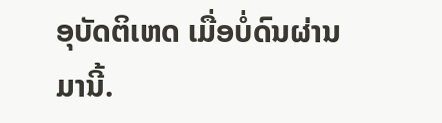ອຸບັດຕິເຫດ ເມື່ອບໍ່ດົນຜ່ານມານີ້.